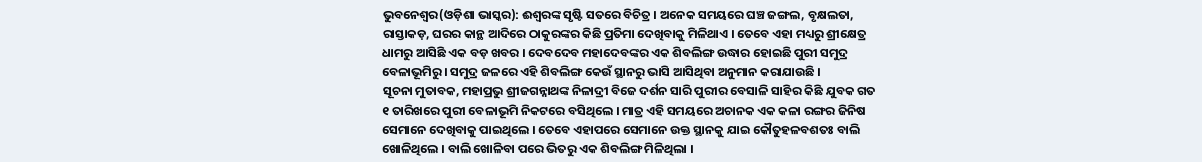ଭୁବନେଶ୍ୱର(ଓଡ଼ିଶା ଭାସ୍କର): ଈଶ୍ୱରଙ୍କ ସୃଷ୍ଟି ସତରେ ବିଚିତ୍ର । ଅନେକ ସମୟରେ ଘଞ୍ଚ ଜଙ୍ଗଲ, ବୃକ୍ଷଲତା, ରାସ୍ତାକଡ଼, ଘରର କାନ୍ଥ ଆଦିରେ ଠାକୁରଙ୍କର କିଛି ପ୍ରତିମା ଦେଖିବାକୁ ମିଳିଥାଏ । ତେବେ ଏହା ମଧ୍ୟରୁ ଶ୍ରୀକ୍ଷେତ୍ର ଧାମରୁ ଆସିଛି ଏକ ବଡ଼ ଖବର । ଦେବଦେବ ମହାଦେବଙ୍କର ଏକ ଶିବଲିଙ୍ଗ ଉଦ୍ଧାର ହୋଇଛି ପୁରୀ ସମୁଦ୍ର ବେଳାଭୂମିରୁ । ସମୁଦ୍ର ଜଳରେ ଏହି ଶିବଲିଙ୍ଗ କେଉଁ ସ୍ଥାନରୁ ଭାସି ଆସିଥିବା ଅନୁମାନ କରାଯାଉଛି ।
ସୂଚନା ମୁତାବକ, ମହାପ୍ରଭୁ ଶ୍ରୀଜଗନ୍ନାଥଙ୍କ ନିଳାଦ୍ରୀ ବିଜେ ଦର୍ଶନ ସାରି ପୁରୀର ବେସାଳି ସାହିର କିଛି ଯୁବକ ଗତ ୧ ତାରିଖରେ ପୁରୀ ବେଳାଭୂମି ନିକଟରେ ବସିଥିଲେ । ମାତ୍ର ଏହି ସମୟରେ ଅଚାନକ ଏକ କଳା ରଙ୍ଗର ଜିନିଷ ସେମାନେ ଦେଖିବାକୁ ପାଇଥିଲେ । ତେବେ ଏହାପରେ ସେମାନେ ଉକ୍ତ ସ୍ଥାନକୁ ଯାଇ କୌତୁହଳବଶତଃ ବାଲି ଖୋଳିଥିଲେ । ବାଲି ଖୋଳିବା ପରେ ଭିତରୁ ଏକ ଶିବଲିଙ୍ଗ ମିଳିଥିଲା ।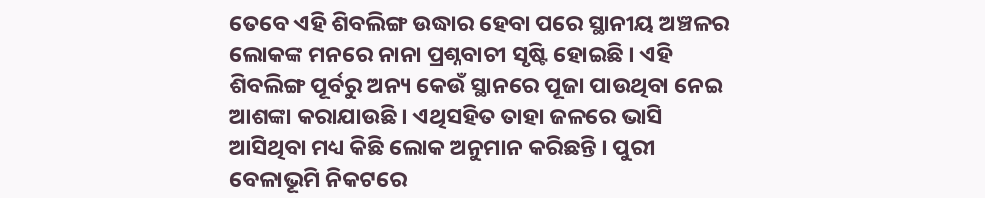ତେବେ ଏହି ଶିବଲିଙ୍ଗ ଉଦ୍ଧାର ହେବା ପରେ ସ୍ଥାନୀୟ ଅଞ୍ଚଳର ଲୋକଙ୍କ ମନରେ ନାନା ପ୍ରଶ୍ନବାଚୀ ସୃଷ୍ଟି ହୋଇଛି । ଏହି ଶିବଲିଙ୍ଗ ପୂର୍ବରୁ ଅନ୍ୟ କେଉଁ ସ୍ଥାନରେ ପୂଜା ପାଉଥିବା ନେଇ ଆଶଙ୍କା କରାଯାଉଛି । ଏଥିସହିତ ତାହା ଜଳରେ ଭାସି ଆସିଥିବା ମଧ୍ୟ କିଛି ଲୋକ ଅନୁମାନ କରିଛନ୍ତି । ପୁରୀ ବେଳାଭୂମି ନିକଟରେ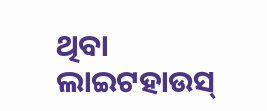ଥିବା ଲାଇଟହାଉସ୍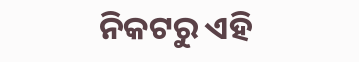ନିକଟରୁ ଏହି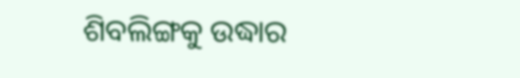ଶିବଲିଙ୍ଗକୁ ଉଦ୍ଧାର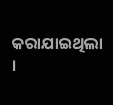କରାଯାଇଥିଲା ।